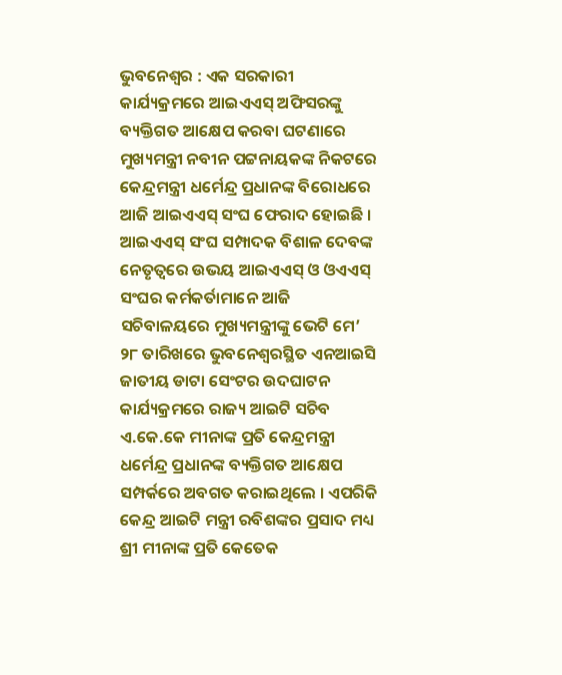ଭୁବନେଶ୍ୱର : ଏକ ସରକାରୀ କାର୍ଯ୍ୟକ୍ରମରେ ଆଇଏଏସ୍ ଅଫିସରଙ୍କୁ ବ୍ୟକ୍ତିଗତ ଆକ୍ଷେପ କରବା ଘଟଣାରେ ମୁଖ୍ୟମନ୍ତ୍ରୀ ନବୀନ ପଟ୍ଟନାୟକଙ୍କ ନିକଟରେ କେନ୍ଦ୍ରମନ୍ତ୍ରୀ ଧର୍ମେନ୍ଦ୍ର ପ୍ରଧାନଙ୍କ ବିରୋଧରେ ଆଜି ଆଇଏଏସ୍ ସଂଘ ଫେରାଦ ହୋଇଛି ।
ଆଇଏଏସ୍ ସଂଘ ସମ୍ପାଦକ ବିଶାଳ ଦେବଙ୍କ ନେତୃତ୍ୱରେ ଉଭୟ ଆଇଏଏସ୍ ଓ ଓଏଏସ୍ ସଂଘର କର୍ମକର୍ତାମାନେ ଆଜି ସଚିବାଳୟରେ ମୁଖ୍ୟମନ୍ତ୍ରୀଙ୍କୁ ଭେଟି ମେ’ ୨୮ ତାରିଖରେ ଭୁବନେଶ୍ୱରସ୍ଥିତ ଏନଆଇସି ଜାତୀୟ ଡାଟା ସେଂଟର ଉଦଘାଟନ କାର୍ଯ୍ୟକ୍ରମରେ ରାଜ୍ୟ ଆଇଟି ସଚିବ ଏ.କେ.କେ ମୀନାଙ୍କ ପ୍ରତି କେନ୍ଦ୍ରମନ୍ତ୍ରୀ ଧର୍ମେନ୍ଦ୍ର ପ୍ରଧାନଙ୍କ ବ୍ୟକ୍ତିଗତ ଆକ୍ଷେପ ସମ୍ପର୍କରେ ଅବଗତ କରାଇଥିଲେ । ଏପରିକି କେନ୍ଦ୍ର ଆଇଟି ମନ୍ତ୍ରୀ ରବିଶଙ୍କର ପ୍ରସାଦ ମଧ୍ୟ ଶ୍ରୀ ମୀନାଙ୍କ ପ୍ରତି କେତେକ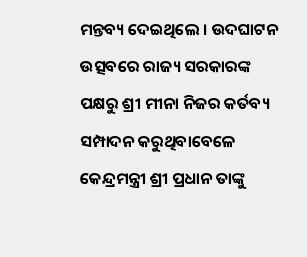ମନ୍ତବ୍ୟ ଦେଇଥିଲେ । ଉଦଘାଟନ ଉତ୍ସବରେ ରାଜ୍ୟ ସରକାରଙ୍କ ପକ୍ଷରୁ ଶ୍ରୀ ମୀନା ନିଜର କର୍ତବ୍ୟ ସମ୍ପାଦନ କରୁଥିବାବେଳେ କେନ୍ଦ୍ରମନ୍ତ୍ରୀ ଶ୍ରୀ ପ୍ରଧାନ ତାଙ୍କୁ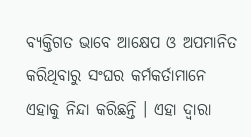ବ୍ୟକ୍ତିଗତ ଭାବେ ଆକ୍ଷେପ ଓ ଅପମାନିତ କରିଥିବାରୁ ସଂଘର କର୍ମକର୍ତାମାନେ ଏହାକୁ ନିନ୍ଦା କରିଛନ୍ତି । ଏହା ଦ୍ୱାରା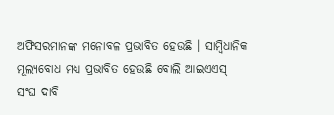ଅଫିସରମାନଙ୍କ ମନୋବଳ ପ୍ରଭାବିତ ହେଉଛି । ସାମ୍ବିଧାନିକ ମୂଲ୍ୟବୋଧ ମଧ୍ୟ ପ୍ରଭାବିତ ହେଉଛି ବୋଲି ଆଇଏଏସ୍ ସଂଘ ଦାବି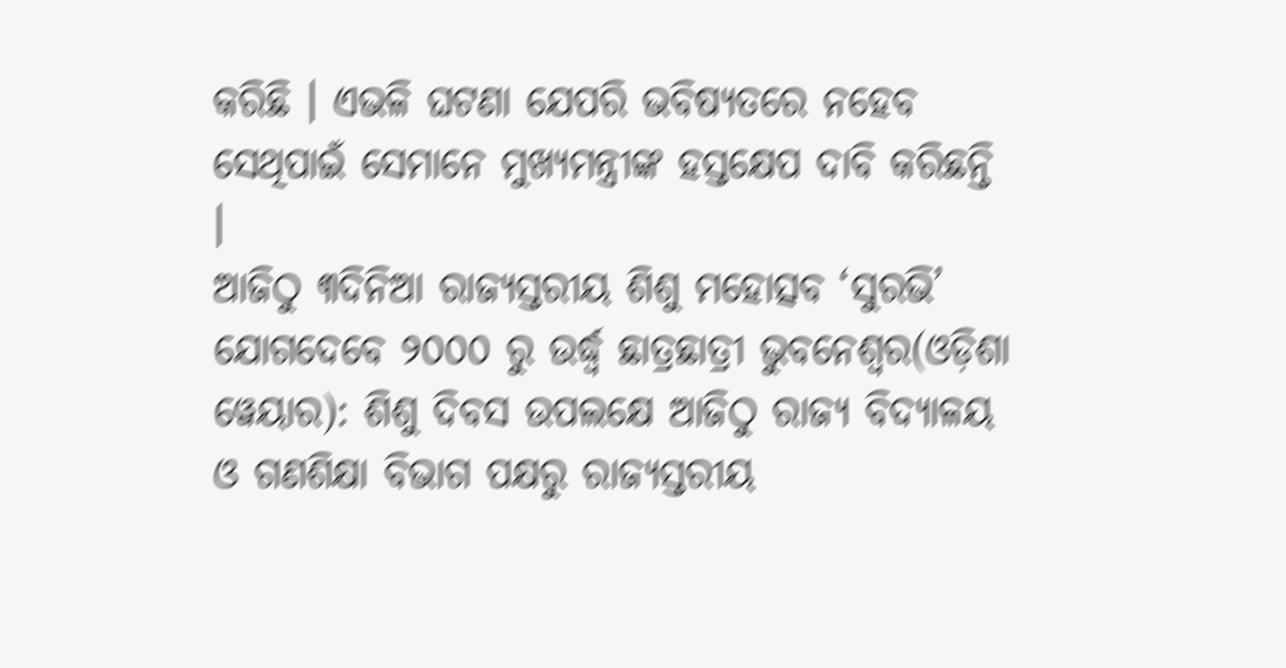କରିଛି । ଏଭଳି ଘଟଣା ଯେପରି ଭବିଷ୍ୟତରେ ନହେବ ସେଥିପାଇଁ ସେମାନେ ମୁଖ୍ୟମନ୍ତ୍ରୀଙ୍କ ହସ୍ତକ୍ଷେପ ଦାବି କରିଛନ୍ତି ।
ଆଜିଠୁ ୩ଦିନିଆ ରାଜ୍ୟସ୍ତରୀୟ ଶିଶୁ ମହୋତ୍ସବ ‘ସୁରଭି’
ଯୋଗଦେବେ ୨୦୦୦ ରୁ ଉର୍ଦ୍ଧ୍ଵ ଛାତ୍ରଛାତ୍ରୀ ଭୁବନେଶ୍ୱର(ଓଡ଼ିଶା ୱେୟାର): ଶିଶୁ ଦିବସ ଉପଲକ୍ଷେ ଆଜିଠୁ ରାଜ୍ୟ ବିଦ୍ୟାଳୟ ଓ ଗଣଶିକ୍ଷା ବିଭାଗ ପକ୍ଷରୁ ରାଜ୍ୟସ୍ତରୀୟ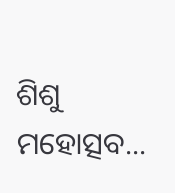ଶିଶୁ ମହୋତ୍ସବ...